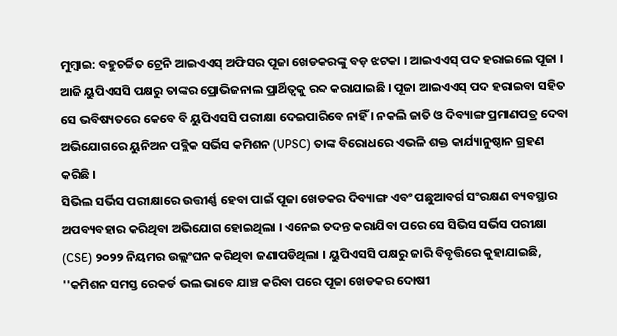ମୁମ୍ବାଇ: ବହୁଚର୍ଚ୍ଚିତ ଟ୍ରେନି ଆଇଏଏସ୍ ଅଫିସର ପୂଜା ଖେଡକରଙ୍କୁ ବଡ଼ ଝଟକା । ଆଇଏଏସ୍ ପଦ ହରାଇଲେ ପୂଜା । ଆଜି ୟୁପିଏସସି ପକ୍ଷରୁ ତାଙ୍କର ପ୍ରୋଭିଜନାଲ ପ୍ରାର୍ଥିତ୍ବକୁ ରବ୍ଦ କରାଯାଇଛି । ପୂଜା ଆଇଏଏସ୍ ପଦ ହରାଇବା ସହିତ ସେ ଭବିଷ୍ୟତରେ କେବେ ବି ୟୁପିଏସସି ପରୀକ୍ଷା ଦେଇପାରିବେ ନାହିଁ । ନକଲି ଜାତି ଓ ଦିବ୍ୟାଙ୍ଗ ପ୍ରମାଣପତ୍ର ଦେବା ଅଭିଯୋଗରେ ୟୁନିଅନ ପବ୍ଲିକ ସର୍ଭିସ କମିଶନ (UPSC) ତାଙ୍କ ବିରୋଧରେ ଏଭଳି ଶକ୍ତ କାର୍ଯ୍ୟାନୁଷ୍ଠାନ ଗ୍ରହଣ କରିଛି ।
ସିଭିଲ ସର୍ଭିସ ପରୀକ୍ଷାରେ ଉତ୍ତୀର୍ଣ୍ଣ ହେବା ପାଇଁ ପୂଜା ଖେଡକର ଦିବ୍ୟାଙ୍ଗ ଏବଂ ପଛୁଆବର୍ଗ ସଂରକ୍ଷଣ ବ୍ୟବସ୍ଥାର ଅପବ୍ୟବହାର କରିଥିବା ଅଭିଯୋଗ ହୋଇଥିଲା । ଏନେଇ ତଦନ୍ତ କରାଯିବା ପରେ ସେ ସିଭିସ ସର୍ଭିସ ପରୀକ୍ଷା (CSE) ୨୦୨୨ ନିୟମର ଉଲ୍ଲଂଘନ କରିଥିବା ଜଣାପଡିଥିଲା । ୟୁପିଏସସି ପକ୍ଷରୁ ଜାରି ବିବୃତ୍ତିରେ କୁହାଯାଇଛି, ''କମିଶନ ସମସ୍ତ ରେକର୍ଡ ଭଲ ଭାବେ ଯାଞ୍ଚ କରିବା ପରେ ପୂଜା ଖେଡକର ଦୋଷୀ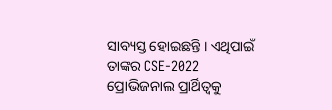ସାବ୍ୟସ୍ତ ହୋଇଛନ୍ତି । ଏଥିପାଇଁ ତାଙ୍କର CSE-2022 ପ୍ରୋଭିଜନାଲ ପ୍ରାର୍ଥିତ୍ବକୁ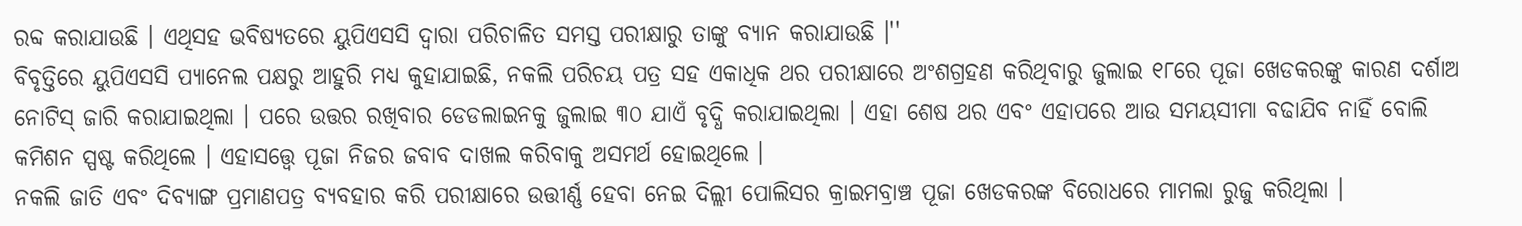ରବ୍ଦ କରାଯାଉଛି । ଏଥିସହ ଭବିଷ୍ୟତରେ ୟୁପିଏସସି ଦ୍ବାରା ପରିଚାଳିତ ସମସ୍ତ ପରୀକ୍ଷାରୁ ତାଙ୍କୁ ବ୍ୟାନ କରାଯାଉଛି ।''
ବିବୃତ୍ତିରେ ୟୁପିଏସସି ପ୍ୟାନେଲ ପକ୍ଷରୁ ଆହୁରି ମଧ୍ୟ କୁହାଯାଇଛି, ନକଲି ପରିଚୟ ପତ୍ର ସହ ଏକାଧିକ ଥର ପରୀକ୍ଷାରେ ଅଂଶଗ୍ରହଣ କରିଥିବାରୁ ଜୁଲାଇ ୧୮ରେ ପୂଜା ଖେଡକରଙ୍କୁ କାରଣ ଦର୍ଶାଅ ନୋଟିସ୍ ଜାରି କରାଯାଇଥିଲା । ପରେ ଉତ୍ତର ରଖିବାର ଡେଡଲାଇନକୁ ଜୁଲାଇ ୩୦ ଯାଏଁ ବୃଦ୍ଧି କରାଯାଇଥିଲା । ଏହା ଶେଷ ଥର ଏବଂ ଏହାପରେ ଆଉ ସମୟସୀମା ବଢାଯିବ ନାହିଁ ବୋଲି କମିଶନ ସ୍ପଷ୍ଟ କରିଥିଲେ । ଏହାସତ୍ତ୍ବେ ପୂଜା ନିଜର ଜବାବ ଦାଖଲ କରିବାକୁ ଅସମର୍ଥ ହୋଇଥିଲେ ।
ନକଲି ଜାତି ଏବଂ ଦିବ୍ୟାଙ୍ଗ ପ୍ରମାଣପତ୍ର ବ୍ୟବହାର କରି ପରୀକ୍ଷାରେ ଉତ୍ତୀର୍ଣ୍ଣ ହେବା ନେଇ ଦିଲ୍ଲୀ ପୋଲିସର କ୍ରାଇମବ୍ରାଞ୍ଚ ପୂଜା ଖେଡକରଙ୍କ ବିରୋଧରେ ମାମଲା ରୁଜୁ କରିଥିଲା ।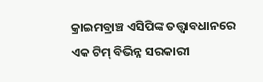କ୍ରାଇମବ୍ରାଞ୍ଚ ଏସିପିଙ୍କ ତତ୍ତ୍ବାବଧାନରେ ଏକ ଟିମ୍ ବିଭିନ୍ନ ସରକାରୀ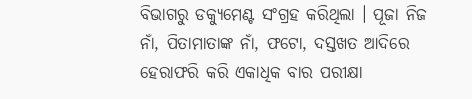ବିଭାଗରୁ ଡକ୍ୟୁମେଣ୍ଟ ସଂଗ୍ରହ କରିଥିଲା । ପୂଜା ନିଜ ନାଁ, ପିତାମାତାଙ୍କ ନାଁ, ଫଟୋ, ଦସ୍ତଖତ ଆଦିରେ ହେରାଫରି କରି ଏକାଧିକ ବାର ପରୀକ୍ଷା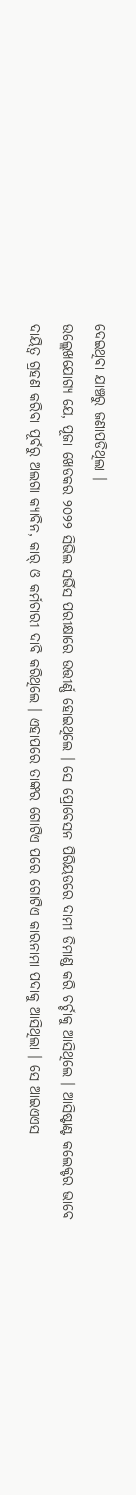ଦେଇଥିବା ଯାଞ୍ଚରୁ ଜଣାପଡିଥିଲା ।
ଉଲ୍ଲେଖଯୋଗ୍ୟ ଯେ, ପୂଜା ଖେଡକର ୨୦୨୨ ସିଭିଲ ସର୍ଭିସ ପରୀକ୍ଷାରେ ଉତ୍ତୀର୍ଣ୍ଣ ହୋଇଥିଲେ । ସେ ପ୍ରୋବେସନ ପିରିୟଡରେ ଦାମୀ ଡିମାଣ୍ଡ କରି ଚର୍ଚ୍ଚାକୁ ଆସିଥିଲେ । ଆସିଷ୍ଟାଣ୍ଟ କଲେକ୍ଟର ଭାବେ ଦାୟିତ୍ବ ଗ୍ରହଣ କରିବା ପୂର୍ବରୁ ଅଲଗା କ୍ୟାବିନ, କାର୍ ଓ କର୍ମଚାରୀ ଦାବି କରିଥିଲେ । ଏହାପରେ ତାଙ୍କର ଗୋଟିଏ ପରେ ଗୋଟିଏ କାରନାମା ପଦାକୁ ଆସିଥିଲା । ସେ ଆଇଏଏସ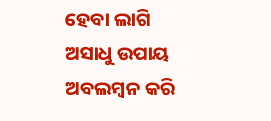ହେବା ଲାଗି ଅସାଧୁ ଉପାୟ ଅବଲମ୍ବନ କରି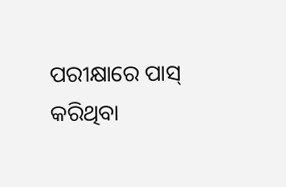ପରୀକ୍ଷାରେ ପାସ୍ କରିଥିବା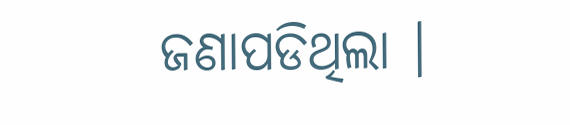ଜଣାପଡିଥିଲା ।